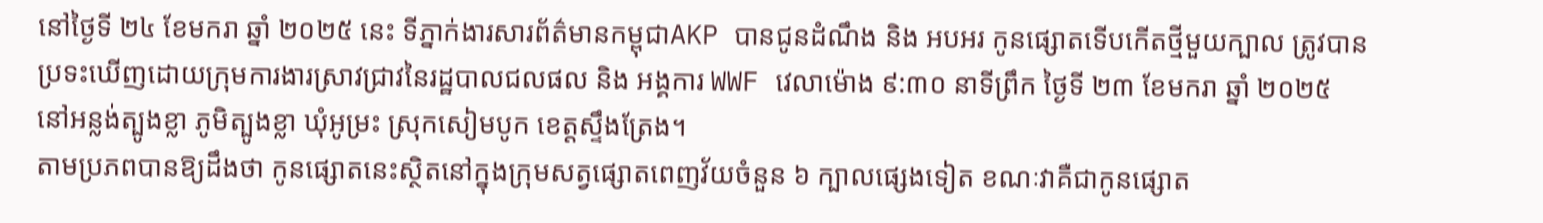នៅថ្ងៃទី ២៤ ខែមករា ឆ្នាំ ២០២៥ នេះ ទីភ្នាក់ងារសារព័ត៌មានកម្ពុជាAKP បានជូនដំណឹង និង អបអរ កូនផ្សោតទើបកើតថ្មីមួយក្បាល ត្រូវបានប្រទះឃើញដោយក្រុមការងារស្រាវជ្រាវនៃរដ្ឋបាលជលផល និង អង្គការ WWF វេលាម៉ោង ៩:៣០ នាទីព្រឹក ថ្ងៃទី ២៣ ខែមករា ឆ្នាំ ២០២៥ នៅអន្លង់ត្បូងខ្លា ភូមិត្បូងខ្លា ឃុំអូម្រះ ស្រុកសៀមបូក ខេត្តស្ទឹងត្រែង។
តាមប្រភពបានឱ្យដឹងថា កូនផ្សោតនេះស្ថិតនៅក្នុងក្រុមសត្វផ្សោតពេញវ័យចំនួន ៦ ក្បាលផ្សេងទៀត ខណៈវាគឺជាកូនផ្សោត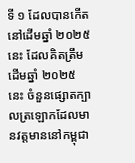ទី ១ ដែលបានកើតនៅដើមឆ្នាំ ២០២៥ នេះ ដែលគិតត្រឹមដើមឆ្នាំ ២០២៥ នេះ ចំនួនផ្សោតក្បាលត្រឡោកដែលមានវត្តមាននៅកម្ពុជា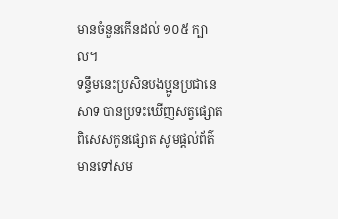មានចំនួនកើនដល់ ១០៥ ក្បាល។
ទន្ទឹមនេះប្រសិនបងប្អូនប្រជានេសាទ បានប្រទះឃើញសត្វផ្សោត ពិសេសកូនផ្សោត សូមផ្តល់ព័ត៌មានទៅសម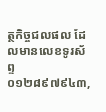ត្ថកិច្ចជលផល ដែលមានលេខទូរស័ព្ទ ០១២៨៩៧៩៤៣,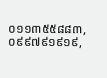០១១៣៥៥៨៨៣, ០៩៩៧៩១៩១៩,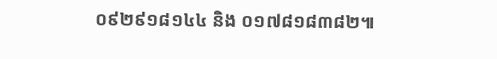០៩២៩១៨១៤៤ និង ០១៧៨១៨៣៨២៕